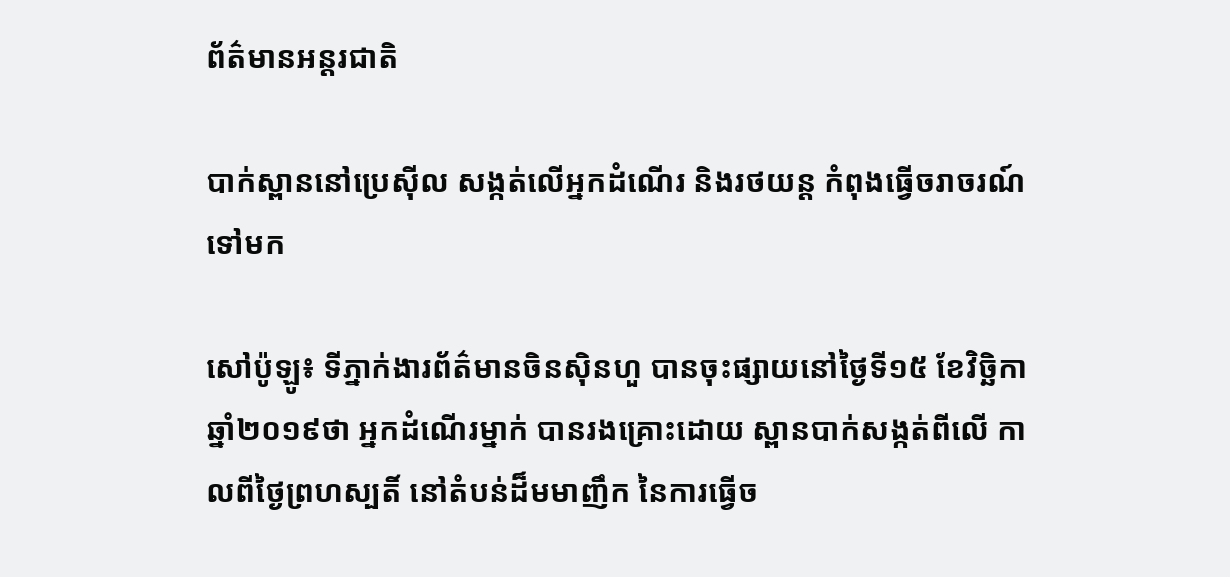ព័ត៌មានអន្តរជាតិ

បាក់ស្ពាននៅប្រេស៊ីល សង្កត់លើអ្នកដំណើរ និងរថយន្ត កំពុងធ្វើចរាចរណ៍ទៅមក

សៅប៉ូឡូ៖ ទីភ្នាក់ងារព័ត៌មានចិនស៊ិនហួ បានចុះផ្សាយនៅថ្ងៃទី១៥ ខែវិច្ឆិកា ឆ្នាំ២០១៩ថា អ្នកដំណើរម្នាក់ បានរងគ្រោះដោយ ស្ពានបាក់សង្កត់ពីលើ កាលពីថ្ងៃព្រហស្បតិ៍ នៅតំបន់ដ៏មមាញឹក នៃការធ្វើច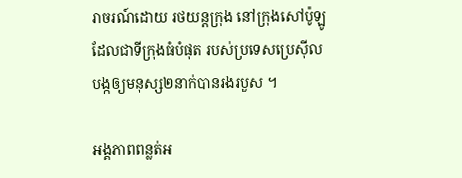រាចរណ៍ដោយ រថយន្តក្រុង នៅក្រុងសៅប៉ូឡូ ដែលជាទីក្រុងធំបំផុត របស់ប្រទេសប្រេស៊ីល បង្កឲ្យមនុស្ស២នាក់បានរងរបួស ។

អង្គភាពពន្លត់អ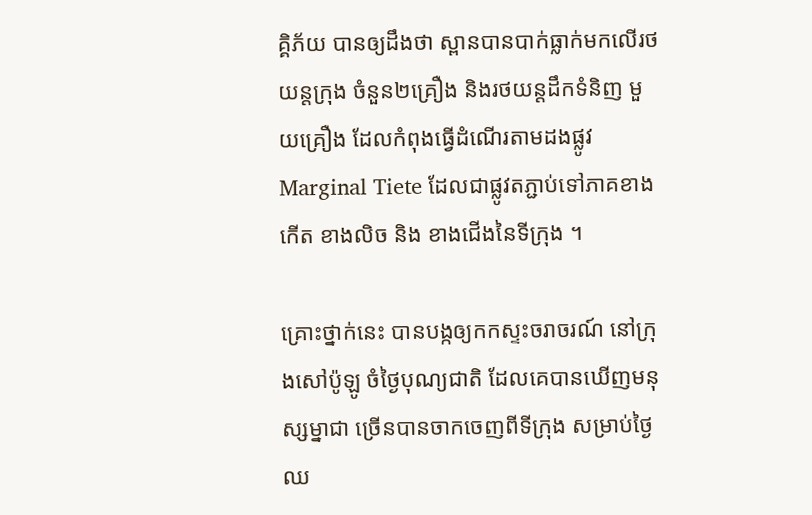គ្គិភ័យ បានឲ្យដឹងថា ស្ពានបានបាក់ធ្លាក់មកលើរថយន្តក្រុង ចំនួន២គ្រឿង និងរថយន្តដឹកទំនិញ មួយគ្រឿង ដែលកំពុងធ្វើដំណើរតាមដងផ្លូវ Marginal Tiete ដែលជាផ្លូវតភ្ជាប់ទៅភាគខាងកើត ខាងលិច និង ខាងជើងនៃទីក្រុង ។

គ្រោះថ្នាក់នេះ បានបង្កឲ្យកកស្ទះចរាចរណ៍ នៅក្រុងសៅប៉ូឡូ ចំថ្ងៃបុណ្យជាតិ ដែលគេបានឃើញមនុស្សម្នាជា ច្រើនបានចាកចេញពីទីក្រុង សម្រាប់ថ្ងៃឈ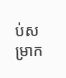ប់សម្រាក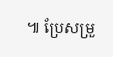៕ ប្រែសម្រួ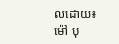លដោយ៖ ម៉ៅ បុ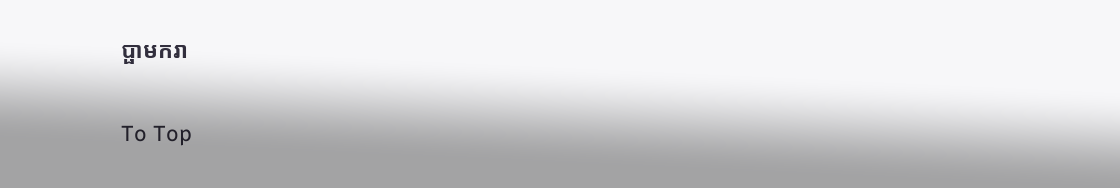ប្ផាមករា

To Top